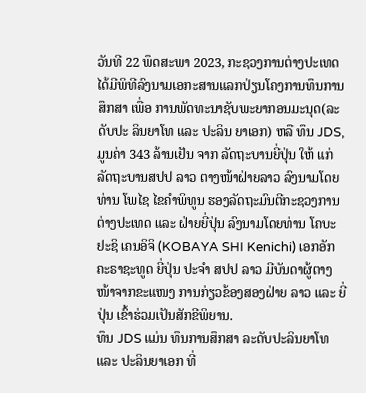ວັນທີ 22 ພຶດສະພາ 2023, ກະຊວງການຕ່າງປະເທດ ໄດ້ມີພິທີລົງນາມເອກະສານແລກປ່ຽນໂຄງການທຶນການສຶກສາ ເພື່ອ ການພັດທະນາຊັບພະຍາກອນມະນຸດ(ລະດັບປະ ລິນຍາໂທ ແລະ ປະລິນ ຍາເອກ) ຫລື ທຶນ JDS, ມູນຄ່າ 343 ລ້ານເຢັນ ຈາກ ລັດຖະບານຍີ່ປຸ່ນ ໃຫ້ ແກ່ ລັດຖະບານສປປ ລາວ ຕາງໜ້າຝ່າຍລາວ ລົງນາມໂດຍທ່ານ ໂພໄຊ ໄຂຄຳພິທູນ ຮອງລັດຖະມົນຕີກະຊວງການຕ່າງປະເທດ ແລະ ຝ່າຍຍີ່ປຸ່ນ ລົງນາມໂດຍທ່ານ ໂຄບະຢະຊິ ເຄນອິຈິ (KOBAYA SHI Kenichi) ເອກອັກ ຄະຣາຊະທູດ ຍີ່ປຸ່ນ ປະຈໍາ ສປປ ລາວ ມີບັນດາຜູ້ຕາງໜ້າຈາກຂະແໜງ ການກ່ຽວຂ້ອງສອງຝ່າຍ ລາວ ແລະ ຍີ່ປຸ່ນ ເຂົ້າຮ່ວມເປັນສັກຂີພິຍານ.
ທຶນ JDS ແມ່ນ ທຶນການສຶກສາ ລະດັບປະລິນຍາໂທ ແລະ ປະລິນຍາເອກ ທີ່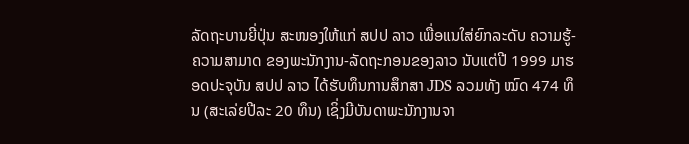ລັດຖະບານຍີ່ປຸ່ນ ສະໜອງໃຫ້ແກ່ ສປປ ລາວ ເພື່ອແນໃສ່ຍົກລະດັບ ຄວາມຮູ້-ຄວາມສາມາດ ຂອງພະນັກງານ-ລັດຖະກອນຂອງລາວ ນັບແຕ່ປີ 1999 ມາຮອດປະຈຸບັນ ສປປ ລາວ ໄດ້ຮັບທຶນການສຶກສາ JDS ລວມທັງ ໝົດ 474 ທຶນ (ສະເລ່ຍປີລະ 20 ທຶນ) ເຊິ່ງມີບັນດາພະນັກງານຈາ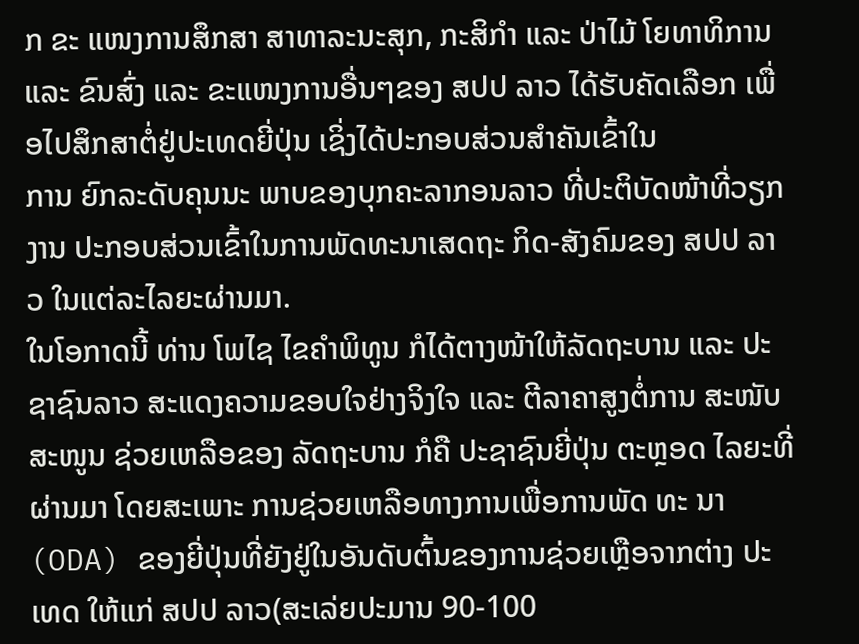ກ ຂະ ແໜງການສຶກສາ ສາທາລະນະສຸກ, ກະສິກໍາ ແລະ ປ່າໄມ້ ໂຍທາທິການ ແລະ ຂົນສົ່ງ ແລະ ຂະແໜງການອື່ນໆຂອງ ສປປ ລາວ ໄດ້ຮັບຄັດເລືອກ ເພື່ອໄປສຶກສາຕໍ່ຢູ່ປະເທດຍີ່ປຸ່ນ ເຊິ່ງໄດ້ປະກອບສ່ວນສໍາຄັນເຂົ້າໃນ
ການ ຍົກລະດັບຄຸນນະ ພາບຂອງບຸກຄະລາກອນລາວ ທີ່ປະຕິບັດໜ້າທີ່ວຽກງານ ປະກອບສ່ວນເຂົ້າໃນການພັດທະນາເສດຖະ ກິດ-ສັງຄົມຂອງ ສປປ ລາວ ໃນແຕ່ລະໄລຍະຜ່ານມາ.
ໃນໂອກາດນີ້ ທ່ານ ໂພໄຊ ໄຂຄຳພິທູນ ກໍໄດ້ຕາງໜ້າໃຫ້ລັດຖະບານ ແລະ ປະຊາຊົນລາວ ສະແດງຄວາມຂອບໃຈຢ່າງຈິງໃຈ ແລະ ຕີລາຄາສູງຕໍ່ການ ສະໜັບສະໜູນ ຊ່ວຍເຫລືອຂອງ ລັດຖະບານ ກໍຄື ປະຊາຊົນຍີ່ປຸ່ນ ຕະຫຼອດ ໄລຍະທີ່ຜ່ານມາ ໂດຍສະເພາະ ການຊ່ວຍເຫລືອທາງການເພື່ອການພັດ ທະ ນາ (ODA) ຂອງຍີ່ປຸ່ນທີ່ຍັງຢູ່ໃນອັນດັບຕົ້ນຂອງການຊ່ວຍເຫຼືອຈາກຕ່າງ ປະເທດ ໃຫ້ແກ່ ສປປ ລາວ(ສະເລ່ຍປະມານ 90-100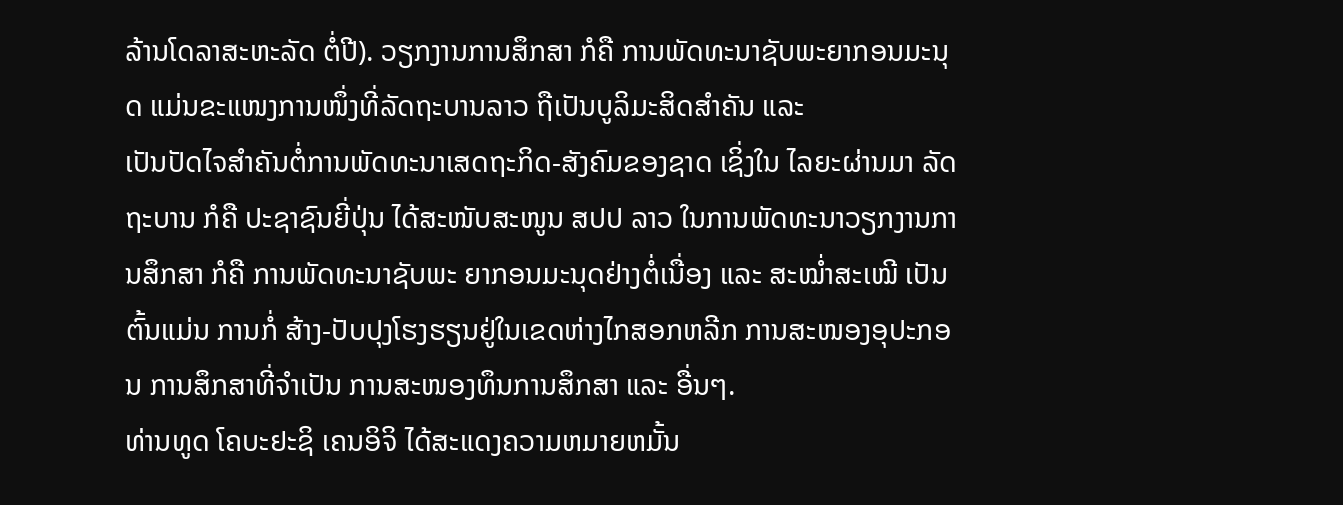ລ້ານໂດລາສະຫະລັດ ຕໍ່ປີ). ວຽກງານການສຶກສາ ກໍຄື ການພັດທະນາຊັບພະຍາກອນມະນຸດ ແມ່ນຂະແໜງການໜຶ່ງທີ່ລັດຖະບານລາວ ຖືເປັນບູລິມະສິດສໍາຄັນ ແລະ
ເປັນປັດໄຈສໍາຄັນຕໍ່ການພັດທະນາເສດຖະກິດ-ສັງຄົມຂອງຊາດ ເຊິ່ງໃນ ໄລຍະຜ່ານມາ ລັດຖະບານ ກໍຄື ປະຊາຊົນຍີ່ປຸ່ນ ໄດ້ສະໜັບສະໜູນ ສປປ ລາວ ໃນການພັດທະນາວຽກງານການສຶກສາ ກໍຄື ການພັດທະນາຊັບພະ ຍາກອນມະນຸດຢ່າງຕໍ່ເນື່ອງ ແລະ ສະໝໍ່າສະເໝີ ເປັນຕົ້ນແມ່ນ ການກໍ່ ສ້າງ-ປັບປຸງໂຮງຮຽນຢູ່ໃນເຂດຫ່າງໄກສອກຫລີກ ການສະໜອງອຸປະກອນ ການສຶກສາທີ່ຈໍາເປັນ ການສະໜອງທຶນການສຶກສາ ແລະ ອື່ນໆ.
ທ່ານທູດ ໂຄບະຢະຊິ ເຄນອິຈິ ໄດ້ສະແດງຄວາມຫມາຍຫມັ້ນ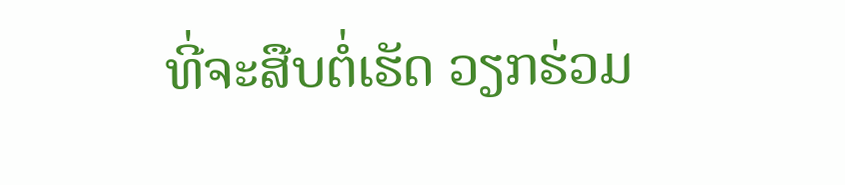ທີ່ຈະສືບຕໍ່ເຮັດ ວຽກຮ່ວມ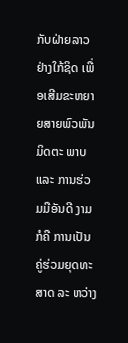ກັບຝ່າຍລາວຢ່າງໃກ້ຊິດ ເພື່ອເສີມຂະຫຍາຍສາຍພົວພັນມິດຕະ ພາບ ແລະ ການຮ່ວມມືອັນດີ ງາມ ກໍຄື ການເປັນຄູ່ຮ່ວມຍຸດທະສາດ ລະ ຫວ່າງ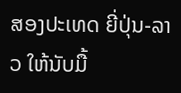ສອງປະເທດ ຍີ່ປຸ່ນ-ລາວ ໃຫ້ນັບມື້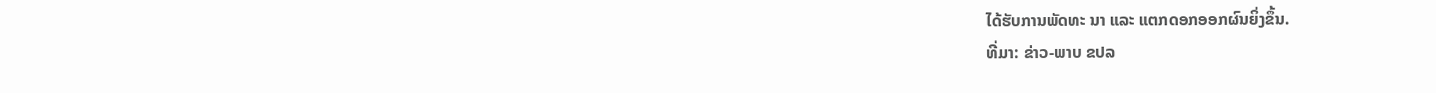ໄດ້ຮັບການພັດທະ ນາ ແລະ ແຕກດອກອອກຜົນຍິ່ງຂຶ້ນ.
ທີ່ມາ: ຂ່າວ-ພາບ ຂປລ